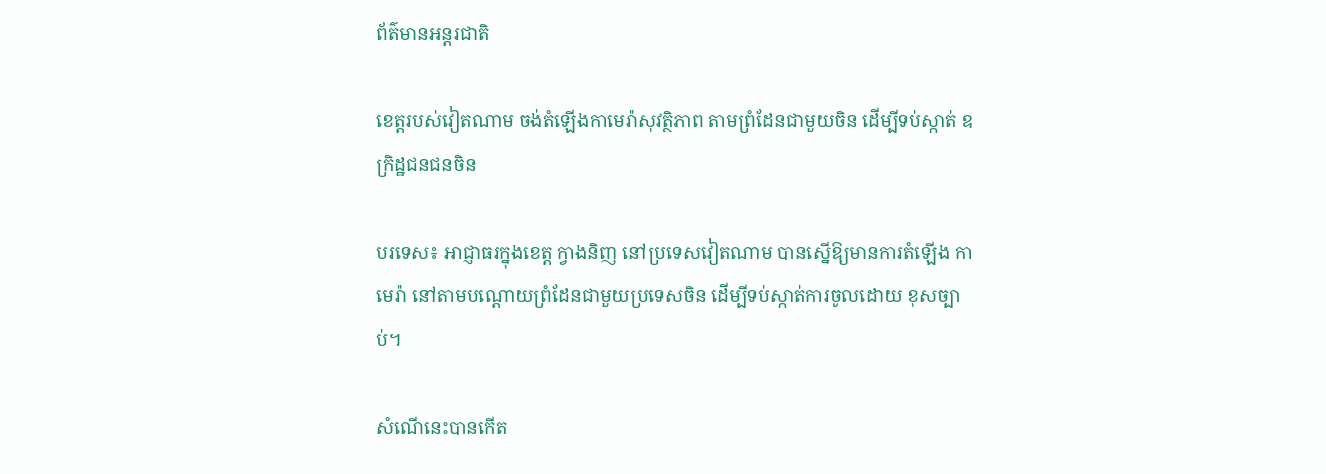ព័ត៌មានអន្តរជាតិ

ខេត្តរបស់វៀតណាម ចង់តំឡើងកាមេរ៉ាសុវត្ថិភាព តាមព្រំដែនជាមួយចិន ដើម្បីទប់ស្កាត់ ឧក្រិដ្ឋជនជនចិន

បរទេស៖ អាជ្ញាធរក្នុងខេត្ត ក្វាងនិញ នៅប្រទេសវៀតណាម បានស្នើឱ្យមានការតំឡើង កាមេរ៉ា នៅតាមបណ្តោយព្រំដែនជាមួយប្រទេសចិន ដើម្បីទប់ស្កាត់ការចូលដោយ ខុសច្បាប់។

សំណើនេះបានកើត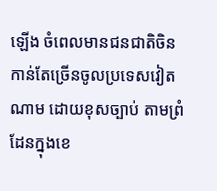ឡើង ចំពេលមានជនជាតិចិន កាន់តែច្រើនចូលប្រទេសវៀតណាម ដោយខុសច្បាប់ តាមព្រំដែនក្នុងខេ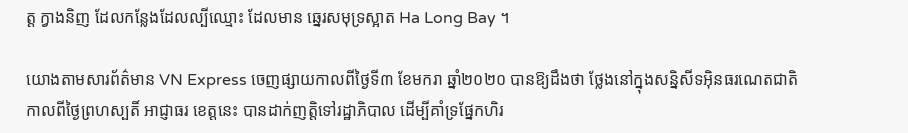ត្ត ក្វាងនិញ ដែលកន្លែងដែលល្បីឈ្មោះ ដែលមាន ឆ្នេរសមុទ្រស្អាត Ha Long Bay ។

យោងតាមសារព័ត៌មាន VN Express ចេញផ្សាយកាលពីថ្ងៃទី៣ ខែមករា ឆ្នាំ២០២០ បានឱ្យដឹងថា ថ្លែងនៅក្នុងសន្និសីទអ៊ិនធរណេតជាតិ កាលពីថ្ងៃព្រហស្បតិ៍ អាជ្ញាធរ ខេត្តនេះ បានដាក់ញត្តិទៅរដ្ឋាភិបាល ដើម្បីគាំទ្រផ្នែកហិរ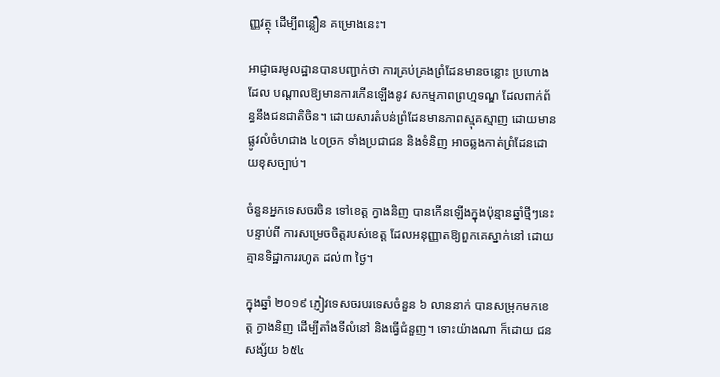ញ្ញវត្ថុ ដើម្បីពន្លឿន គម្រោងនេះ។

អាជ្ញាធរមូលដ្ឋានបានបញ្ជាក់ថា ការគ្រប់គ្រងព្រំដែនមានចន្លោះ ប្រហោងដែល បណ្តាលឱ្យមានការកើនឡើងនូវ សកម្មភាពព្រហ្មទណ្ឌ ដែលពាក់ព័ន្ធនឹងជនជាតិចិន។ ដោយសារតំបន់ព្រំដែនមានភាពស្មុគស្មាញ ដោយមានផ្លូវលំចំហជាង ៤០ច្រក ទាំងប្រជាជន និងទំនិញ អាចឆ្លងកាត់ព្រំដែនដោយខុសច្បាប់។

ចំនួនអ្នកទេសចរចិន ទៅខេត្ត ក្វាងនិញ បានកើនឡើងក្នុងប៉ុន្មានឆ្នាំថ្មីៗនេះ បន្ទាប់ពី ការសម្រេចចិត្តរបស់ខេត្ត ដែលអនុញ្ញាតឱ្យពួកគេស្នាក់នៅ ដោយគ្មានទិដ្ឋាការរហូត ដល់៣ ថ្ងៃ។

ក្នុងឆ្នាំ ២០១៩ ភ្ញៀវទេសចរបរទេសចំនួន ៦ លាននាក់ បានសម្រុកមកខេត្ត ក្វាងនិញ ដើម្បីតាំងទីលំនៅ និងធ្វើជំនួញ។ ទោះយ៉ាងណា ក៏ដោយ ជនសង្ស័យ ៦៥៤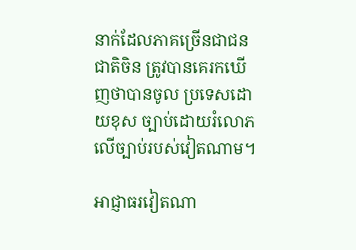នាក់ដែលភាគច្រើនជាជនជាតិចិន ត្រូវបានគេរកឃើញថាបានចូល ប្រទេសដោយខុស ច្បាប់ដោយរំលោភលើច្បាប់របស់វៀតណាម។

អាជ្ញាធរវៀតណា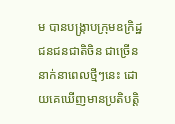ម បានបង្ក្រាបក្រុមឧក្រិដ្ឋជនជនជាតិចិន ជាច្រើននាក់នាពេលថ្មីៗនេះ ដោយគេឃើញមានប្រតិបតិ្ត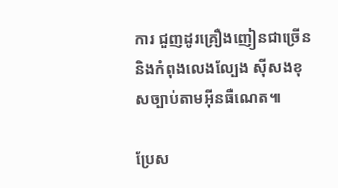ការ ជួញដូរគ្រឿងញៀនជាច្រើន និងកំពុងលេងល្បែង ស៊ីសងខុសច្បាប់តាមអ៊ីនធឺណេត៕

ប្រែស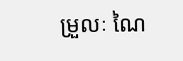ម្រួលៈ ណៃ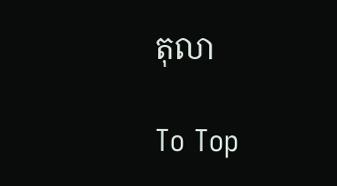តុលា

To Top